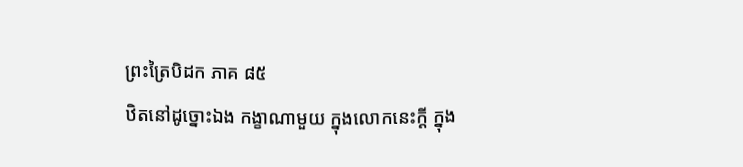ព្រះត្រៃបិដក ភាគ ៨៥
ឋិតនៅដូច្នោះឯង កង្ខាណាមួយ ក្នុងលោកនេះក្តី ក្នុង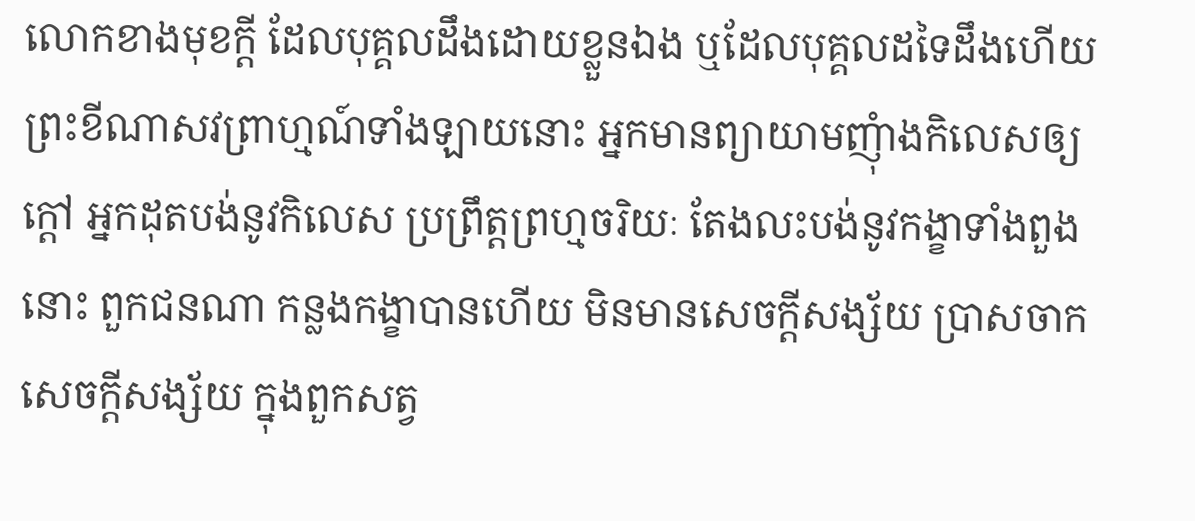លោកខាងមុខក្តី ដែលបុគ្គលដឹងដោយខ្លួនឯង ឬដែលបុគ្គលដទៃដឹងហើយ ព្រះខីណាសវព្រាហ្មណ៍ទាំងឡាយនោះ អ្នកមានព្យាយាមញុំាងកិលេសឲ្យក្តៅ អ្នកដុតបង់នូវកិលេស ប្រព្រឹត្តព្រហ្មចរិយៈ តែងលះបង់នូវកង្ខាទាំងពួងនោះ ពួកជនណា កន្លងកង្ខាបានហើយ មិនមានសេចក្តីសង្ស័យ បា្រសចាកសេចក្តីសង្ស័យ ក្នុងពួកសត្វ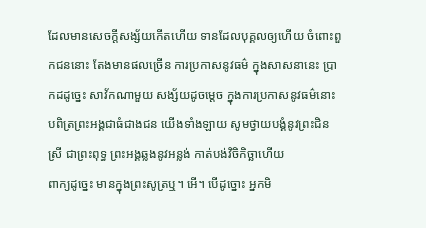ដែលមានសេចក្តីសង្ស័យកើតហើយ ទានដែលបុគ្គលឲ្យហើយ ចំពោះពួកជននោះ តែងមានផលច្រើន ការប្រកាសនូវធម៌ ក្នុងសាសនានេះ បា្រកដដូច្នេះ សាវ័កណាមួយ សង្ស័យដូចម្តេច ក្នុងការប្រកាសនូវធម៌នោះ បពិត្រព្រះអង្គជាធំជាងជន យើងទាំងឡាយ សូមថ្វាយបង្គំនូវព្រះជិនស្រី ជាព្រះពុទ្ធ ព្រះអង្គឆ្លងនូវអន្លង់ កាត់បង់វិចិកិច្ឆាហើយ
ពាក្យដូច្នេះ មានក្នុងព្រះសូត្រឬ។ អើ។ បើដូច្នោះ អ្នកមិ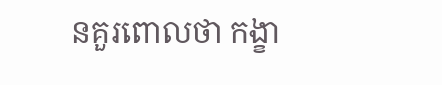នគួរពោលថា កង្ខា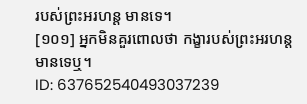របស់ព្រះអរហន្ត មានទេ។
[១០១] អ្នកមិនគួរពោលថា កង្ខារបស់ព្រះអរហន្ត មានទេឬ។
ID: 637652540493037239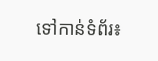ទៅកាន់ទំព័រ៖